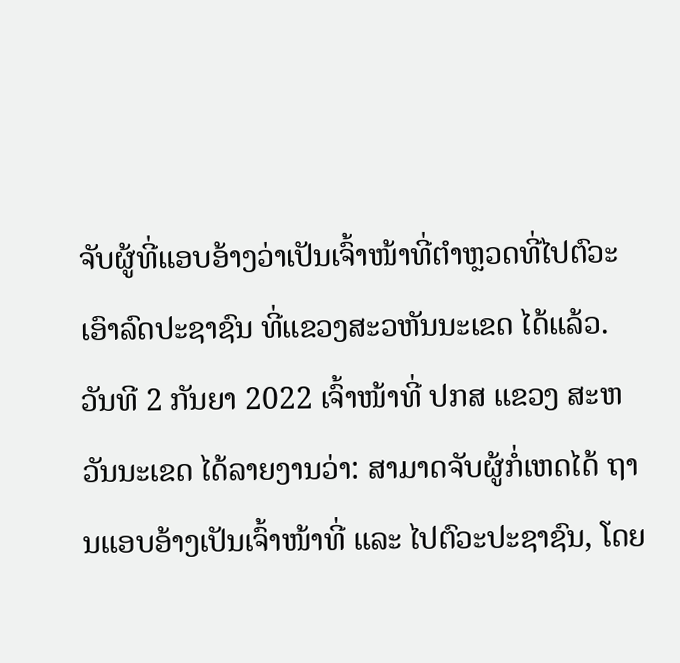ຈັບຜູ້ທີ່ແອບອ້າງວ່າເປັນເຈົ້າໜ້າທີ່ຕຳຫຼວດທີ່ໄປຕົວະເອົາລົດປະຊາຊົນ ທີ່ແຂວງສະວຫັນນະເຂດ ໄດ້ແລ້ວ.
ວັນທີ 2 ກັນຍາ 2022 ເຈົ້າໜ້າທີ່ ປກສ ແຂວງ ສະຫວັນນະເຂດ ໄດ້ລາຍງານວ່າ: ສາມາດຈັບຜູ້ກໍ່ເຫດໄດ້ ຖານແອບອ້າງເປັນເຈົ້າໜ້າທີ່ ແລະ ໄປຕົວະປະຊາຊົນ, ໂດຍ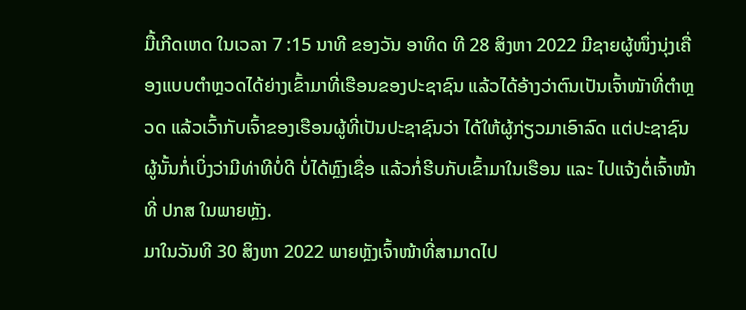ມື້ເກີດເຫດ ໃນເວລາ 7 :15 ນາທີ ຂອງວັນ ອາທິດ ທີ 28 ສິງຫາ 2022 ມີຊາຍຜູ້ໜຶ່ງນຸ່ງເຄື່ອງແບບຕຳຫຼວດໄດ້ຍ່າງເຂົ້າມາທີ່ເຮືອນຂອງປະຊາຊົນ ແລ້ວໄດ້ອ້າງວ່າຕົນເປັນເຈົ້າໜັາທີ່ຕຳຫຼວດ ແລ້ວເວົ້າກັບເຈົ້າຂອງເຮືອນຜູ້ທີ່ເປັນປະຊາຊົນວ່າ ໄດ້ໃຫ້ຜູ້ກ່ຽວມາເອົາລົດ ແຕ່ປະຊາຊົນຜູ້ນັ້ນກໍ່ເບິ່ງວ່າມີທ່າທີບໍ່ດີ ບໍ່ໄດ້ຫຼົງເຊື່ອ ແລ້ວກໍ່ຮີບກັບເຂົ້າມາໃນເຮືອນ ແລະ ໄປແຈ້ງຕໍ່ເຈົ້າໜ້າທີ່ ປກສ ໃນພາຍຫຼັງ.
ມາໃນວັນທີ 30 ສິງຫາ 2022 ພາຍຫຼັງເຈົ້າໜ້າທີ່ສາມາດໄປ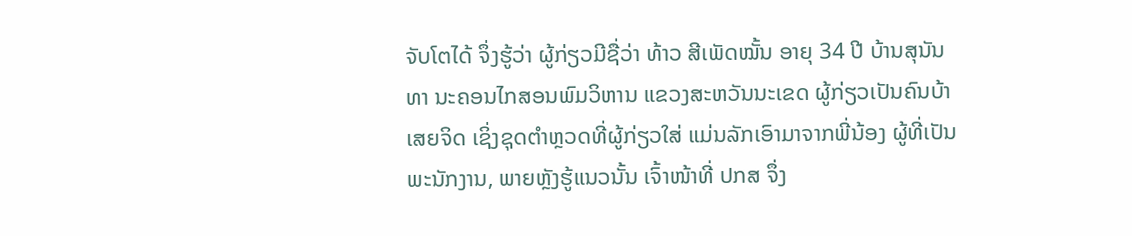ຈັບໂຕໄດ້ ຈຶ່ງຮູ້ວ່າ ຜູ້ກ່ຽວມີຊື່ວ່າ ທ້າວ ສີເພັດໝັ້ນ ອາຍຸ 34 ປີ ບ້ານສຸນັນທາ ນະຄອນໄກສອນພົມວິຫານ ແຂວງສະຫວັນນະເຂດ ຜູ້ກ່ຽວເປັນຄົນບ້າເສຍຈິດ ເຊິ່ງຊຸດຕຳຫຼວດທີ່ຜູ້ກ່ຽວໃສ່ ແມ່ນລັກເອົາມາຈາກພີ່ນ້ອງ ຜູ້ທີ່ເປັນພະນັກງານ, ພາຍຫຼັງຮູ້ແນວນັ້ນ ເຈົ້າໜ້າທີ່ ປກສ ຈຶ່ງ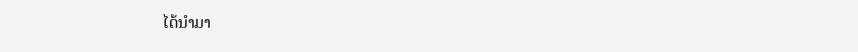ໄດ້ນຳມາ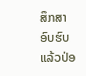ສຶກສາອົບຮົບ ແລ້ວປ່ອ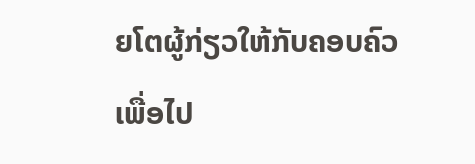ຍໂຕຜູ້ກ່ຽວໃຫ້ກັບຄອບຄົວ ເພື່ອໄປ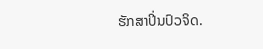ຮັກສາປິ່ນປົວຈິດ.